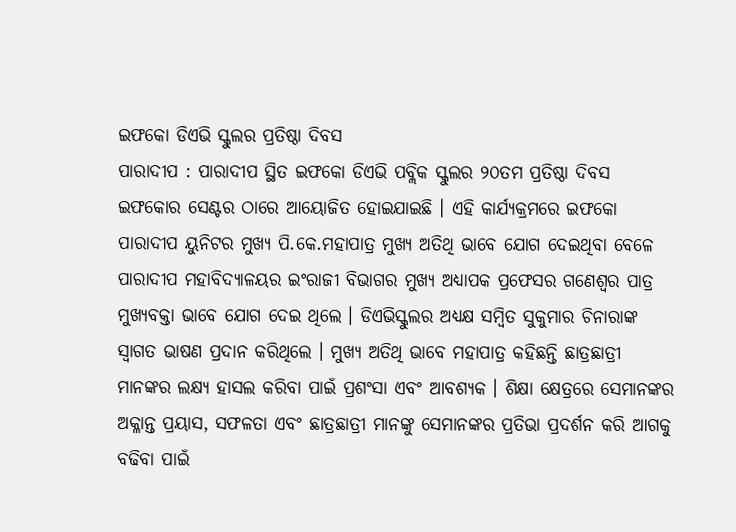ଇଫକୋ ଡିଏଭି ସ୍କୁଲର ପ୍ରତିଷ୍ଠା ଦିବସ
ପାରାଦୀପ : ପାରାଦୀପ ସ୍ଥିତ ଇଫକୋ ଡିଏଭି ପବ୍ଲିକ ସ୍କୁଲର ୨୦ତମ ପ୍ରତିଷ୍ଠା ଦିବସ ଇଫକୋର ସେଣ୍ଟର ଠାରେ ଆୟୋଜିତ ହୋଇଯାଇଛି । ଏହି କାର୍ଯ୍ୟକ୍ରମରେ ଇଫକୋ ପାରାଦୀପ ୟୁନିଟର ମୁଖ୍ୟ ପି.କେ.ମହାପାତ୍ର ମୁଖ୍ୟ ଅତିଥି ଭାବେ ଯୋଗ ଦେଇଥିବା ବେଳେ ପାରାଦୀପ ମହାବିଦ୍ୟାଳୟର ଇଂରାଜୀ ବିଭାଗର ମୁଖ୍ୟ ଅଧ୍ୟାପକ ପ୍ରଫେସର ଗଣେଶ୍ୱର ପାତ୍ର ମୁଖ୍ୟବକ୍ତା ଭାବେ ଯୋଗ ଦେଇ ଥିଲେ । ଡିଏଭିସ୍କୁଲର ଅଧ୍ୟକ୍ଷ ସମ୍ବିତ ସୁକୁମାର ଚିନାରାଙ୍କ ସ୍ୱାଗତ ଭାଷଣ ପ୍ରଦାନ କରିଥିଲେ । ମୁଖ୍ୟ ଅତିଥି ଭାବେ ମହାପାତ୍ର କହିଛନ୍ତି ଛାତ୍ରଛାତ୍ରୀ ମାନଙ୍କର ଲକ୍ଷ୍ୟ ହାସଲ କରିବା ପାଇଁ ପ୍ରଶଂସା ଏବଂ ଆବଶ୍ୟକ । ଶିକ୍ଷା କ୍ଷେତ୍ରରେ ସେମାନଙ୍କର ଅକ୍ଳାନ୍ତ ପ୍ରୟାସ, ସଫଳତା ଏବଂ ଛାତ୍ରଛାତ୍ରୀ ମାନଙ୍କୁ ସେମାନଙ୍କର ପ୍ରତିଭା ପ୍ରଦର୍ଶନ କରି ଆଗକୁ ବଢିବା ପାଇଁ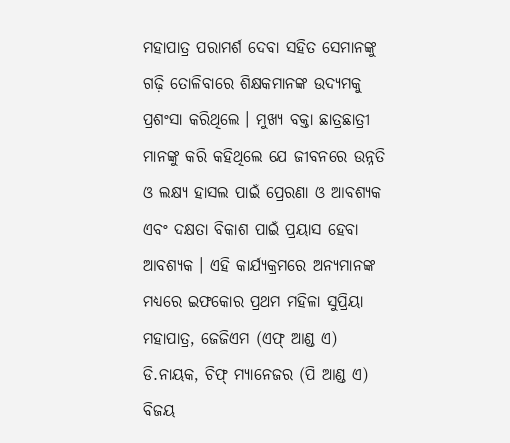ମହାପାତ୍ର ପରାମର୍ଶ ଦେବା ସହିତ ସେମାନଙ୍କୁ ଗଢ଼ି ତୋଳିବାରେ ଶିକ୍ଷକମାନଙ୍କ ଉଦ୍ୟମକୁ ପ୍ରଶଂସା କରିଥିଲେ । ମୁଖ୍ୟ ବକ୍ତା ଛାତ୍ରଛାତ୍ରୀ ମାନଙ୍କୁ କରି କହିଥିଲେ ଯେ ଜୀବନରେ ଉନ୍ନତି ଓ ଲକ୍ଷ୍ୟ ହାସଲ ପାଇଁ ପ୍ରେରଣା ଓ ଆବଶ୍ୟକ ଏବଂ ଦକ୍ଷତା ବିକାଶ ପାଇଁ ପ୍ରୟାସ ହେବା ଆବଶ୍ୟକ । ଏହି କାର୍ଯ୍ୟକ୍ରମରେ ଅନ୍ୟମାନଙ୍କ ମଧ୍ୟରେ ଇଫକୋର ପ୍ରଥମ ମହିଳା ସୁପ୍ରିୟା ମହାପାତ୍ର, ଜେଜିଏମ (ଏଫ୍ ଆଣ୍ଡ ଏ) ଡି.ନାୟକ, ଚିଫ୍ ମ୍ୟାନେଜର (ପି ଆଣ୍ଡ ଏ) ବିଜୟ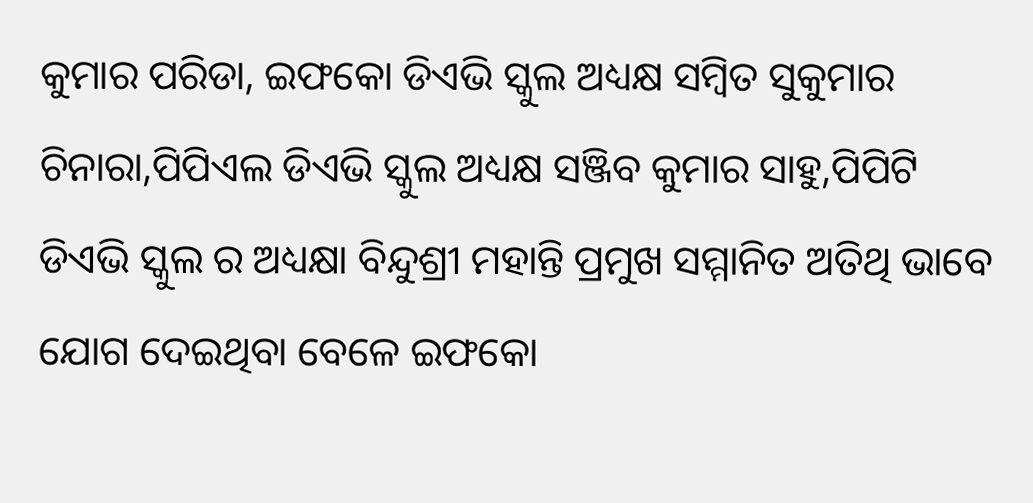କୁମାର ପରିଡା, ଇଫକୋ ଡିଏଭି ସ୍କୁଲ ଅଧ୍ୟକ୍ଷ ସମ୍ବିତ ସୁକୁମାର ଚିନାରା,ପିପିଏଲ ଡିଏଭି ସ୍କୁଲ ଅଧ୍ୟକ୍ଷ ସଞ୍ଜିବ କୁମାର ସାହୁ,ପିପିଟି ଡିଏଭି ସ୍କୁଲ ର ଅଧ୍ୟକ୍ଷା ବିନ୍ଦୁଶ୍ରୀ ମହାନ୍ତି ପ୍ରମୁଖ ସମ୍ମାନିତ ଅତିଥି ଭାବେ ଯୋଗ ଦେଇଥିବା ବେଳେ ଇଫକୋ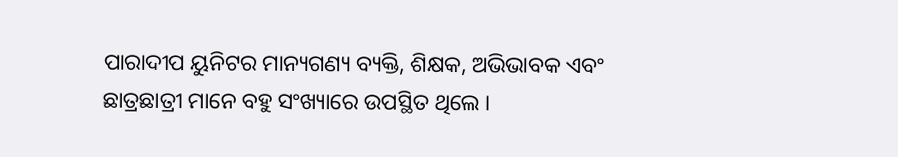ପାରାଦୀପ ୟୁନିଟର ମାନ୍ୟଗଣ୍ୟ ବ୍ୟକ୍ତି, ଶିକ୍ଷକ, ଅଭିଭାବକ ଏବଂ ଛାତ୍ରଛାତ୍ରୀ ମାନେ ବହୁ ସଂଖ୍ୟାରେ ଉପସ୍ଥିତ ଥିଲେ ।